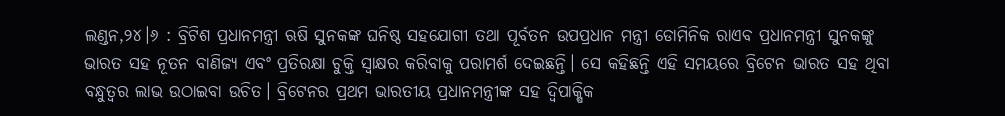ଲଣ୍ଡନ,୨୪।୬ : ବ୍ରିଟିଶ ପ୍ରଧାନମନ୍ତ୍ରୀ ଋଷି ସୁନକଙ୍କ ଘନିଷ୍ଠ ସହଯୋଗୀ ତଥା ପୂର୍ବତନ ଉପପ୍ରଧାନ ମନ୍ତ୍ରୀ ଡୋମିନିକ ରାଏବ ପ୍ରଧାନମନ୍ତ୍ରୀ ସୁନକଙ୍କୁ ଭାରତ ସହ ନୂତନ ବାଣିଜ୍ୟ ଏବଂ ପ୍ରତିରକ୍ଷା ଚୁକ୍ତି ସ୍ବାକ୍ଷର କରିବାକୁ ପରାମର୍ଶ ଦେଇଛନ୍ତି। ସେ କହିଛନ୍ତି ଏହି ସମୟରେ ବ୍ରିଟେନ ଭାରତ ସହ ଥିବା ବନ୍ଧୁତ୍ୱର ଲାଭ ଉଠାଇବା ଉଚିତ। ବ୍ରିଟେନର ପ୍ରଥମ ଭାରତୀୟ ପ୍ରଧାନମନ୍ତ୍ରୀଙ୍କ ସହ ଦ୍ୱିପାକ୍ଷିକ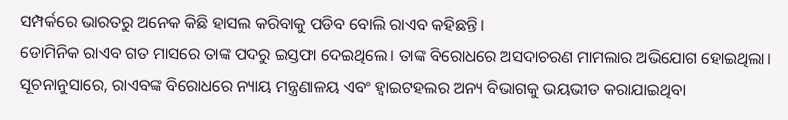ସମ୍ପର୍କରେ ଭାରତରୁ ଅନେକ କିଛି ହାସଲ କରିବାକୁ ପଡିବ ବୋଲି ରାଏବ କହିଛନ୍ତି।
ଡୋମିନିକ ରାଏବ ଗତ ମାସରେ ତାଙ୍କ ପଦରୁ ଇସ୍ତଫା ଦେଇଥିଲେ। ତାଙ୍କ ବିରୋଧରେ ଅସଦାଚରଣ ମାମଲାର ଅଭିଯୋଗ ହୋଇଥିଲା। ସୂଚନାନୁସାରେ, ରାଏବଙ୍କ ବିରୋଧରେ ନ୍ୟାୟ ମନ୍ତ୍ରଣାଳୟ ଏବଂ ହ୍ବାଇଟହଲର ଅନ୍ୟ ବିଭାଗକୁ ଭୟଭୀତ କରାଯାଇଥିବା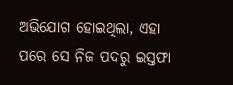ଅଭିଯୋଗ ହୋଇଥିଲା, ଏହା ପରେ ସେ ନିଜ ପଦରୁ ଇସ୍ତଫା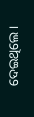ଦେଇଥିଲେ।